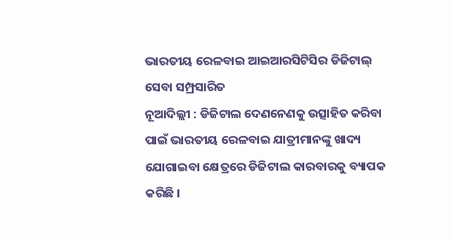ଭାରତୀୟ ରେଳବାଇ ଆଇଆରସିଟିସିର ଡିଜିଟାଲ୍ ସେବା ସମ୍ପ୍ରସାରିତ
ନୂଆଦିଲ୍ଲୀ : ଡିଜିଟାଲ ଦେଣନେଣକୁ ଉତ୍ସାହିତ କରିବା ପାଇଁ ଭାରତୀୟ ରେଳବାଇ ଯାତ୍ରୀମାନଙ୍କୁ ଖାଦ୍ୟ ଯୋଗାଇବା କ୍ଷେତ୍ରରେ ଡିଜିଟାଲ କାରବାରକୁ ବ୍ୟାପକ କରିଛି ।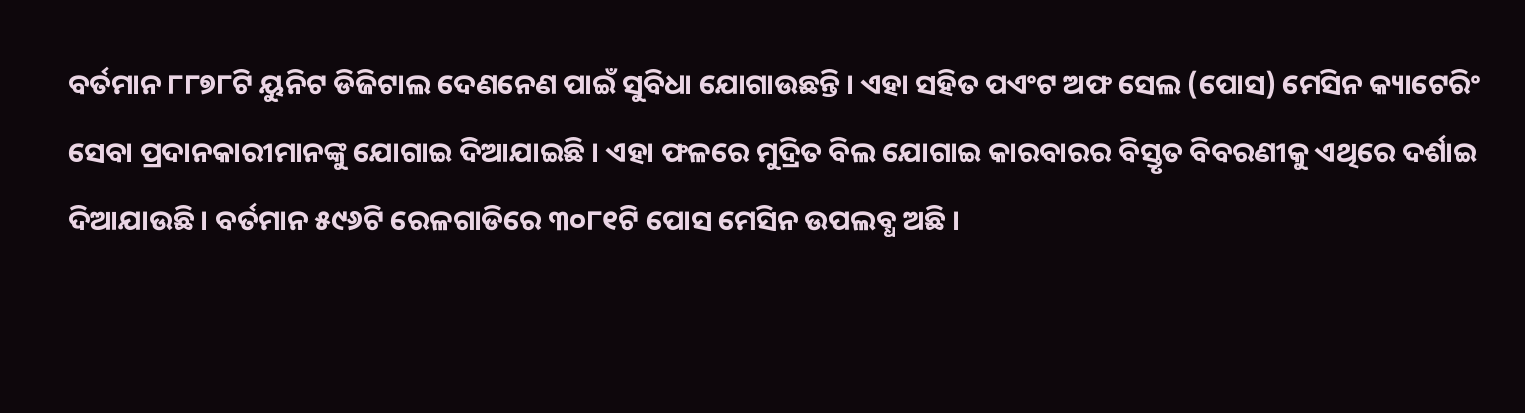ବର୍ତମାନ ୮୮୭୮ଟି ୟୁନିଟ ଡିଜିଟାଲ ଦେଣନେଣ ପାଇଁ ସୁବିଧା ଯୋଗାଉଛନ୍ତି । ଏହା ସହିତ ପଏଂଟ ଅଫ ସେଲ (ପୋସ) ମେସିନ କ୍ୟାଟେରିଂ ସେବା ପ୍ରଦାନକାରୀମାନଙ୍କୁ ଯୋଗାଇ ଦିଆଯାଇଛି । ଏହା ଫଳରେ ମୁଦ୍ରିତ ବିଲ ଯୋଗାଇ କାରବାରର ବିସ୍ତୃତ ବିବରଣୀକୁ ଏଥିରେ ଦର୍ଶାଇ ଦିଆଯାଉଛି । ବର୍ତମାନ ୫୯୬ଟି ରେଳଗାଡିରେ ୩୦୮୧ଟି ପୋସ ମେସିନ ଉପଲବ୍ଧ ଅଛି ।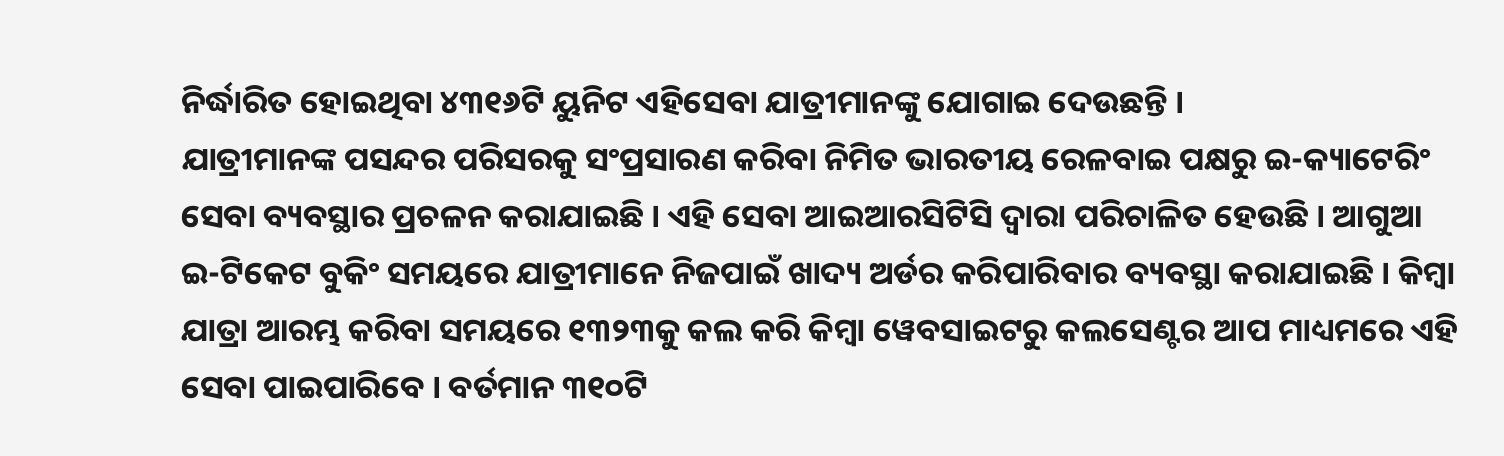ନିର୍ଦ୍ଧାରିତ ହୋଇଥିବା ୪୩୧୬ଟି ୟୁନିଟ ଏହିସେବା ଯାତ୍ରୀମାନଙ୍କୁ ଯୋଗାଇ ଦେଉଛନ୍ତି ।
ଯାତ୍ରୀମାନଙ୍କ ପସନ୍ଦର ପରିସରକୁ ସଂପ୍ରସାରଣ କରିବା ନିମିତ ଭାରତୀୟ ରେଳବାଇ ପକ୍ଷରୁ ଇ-କ୍ୟାଟେରିଂ ସେବା ବ୍ୟବସ୍ଥାର ପ୍ରଚଳନ କରାଯାଇଛି । ଏହି ସେବା ଆଇଆରସିଟିସି ଦ୍ୱାରା ପରିଚାଳିତ ହେଉଛି । ଆଗୁଆ ଇ-ଟିକେଟ ବୁକିଂ ସମୟରେ ଯାତ୍ରୀମାନେ ନିଜପାଇଁ ଖାଦ୍ୟ ଅର୍ଡର କରିପାରିବାର ବ୍ୟବସ୍ଥା କରାଯାଇଛି । କିମ୍ବା ଯାତ୍ରା ଆରମ୍ଭ କରିବା ସମୟରେ ୧୩୨୩କୁ କଲ କରି କିମ୍ବା ୱେବସାଇଟରୁ କଲସେଣ୍ଟର ଆପ ମାଧ୍ୟମରେ ଏହି ସେବା ପାଇପାରିବେ । ବର୍ତମାନ ୩୧୦ଟି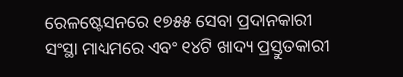ରେଳଷ୍ଟେସନରେ ୧୭୫୫ ସେବା ପ୍ରଦାନକାରୀ ସଂସ୍ଥା ମାଧ୍ୟମରେ ଏବଂ ୧୪ଟି ଖାଦ୍ୟ ପ୍ରସ୍ତୁତକାରୀ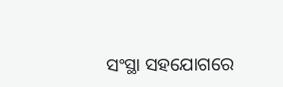ସଂସ୍ଥା ସହଯୋଗରେ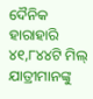ଦୈନିକ ହାରାହାରି ୪୧,୮୪୪ଟି ମିଲ୍ ଯାତ୍ରୀମାନଙ୍କୁ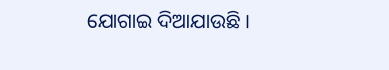ଯୋଗାଇ ଦିଆଯାଉଛି ।